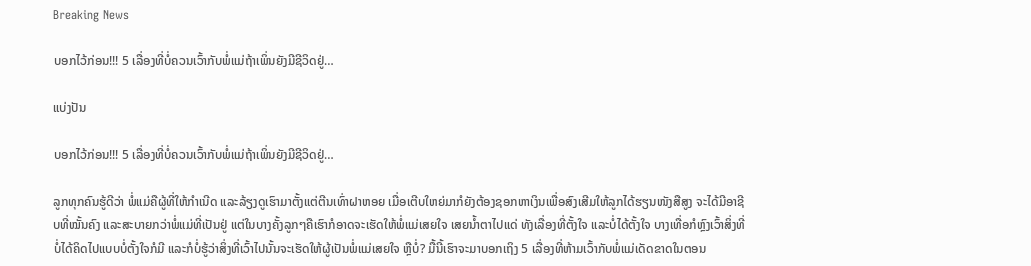Breaking News

ບອກໄວ້ກ່ອນ!!! 5 ເລື່ອງທີ່ບໍ່ຄວນເວົ້າກັບພໍ່ແມ່ຖ້າເພິ່ນຍັງມີຊີວິດຢູ່…

ແບ່ງປັນ

ບອກໄວ້ກ່ອນ!!! 5 ເລື່ອງທີ່ບໍ່ຄວນເວົ້າກັບພໍ່ແມ່ຖ້າເພິ່ນຍັງມີຊີວິດຢູ່…

ລູກທຸກຄົນຮູ້ດີວ່າ ພໍ່ແມ່ຄືຜູ້ທີ່ໃຫ້ກໍາເນີດ ແລະລ້ຽງດູເຮົາມາຕັ້ງແຕ່ຕີນເທົ່າຝາຫອຍ ເມື່ອເຕີບໃຫຍ່ມາກໍຍັງຕ້ອງຊອກຫາເງິນເພື່ອສົງເສີມໃຫ້ລູກໄດ້ຮຽນໜັງສືສູງ ຈະໄດ້ມີອາຊີບທີ່ໝັ້ນຄົງ ແລະສະບາຍກວ່າພໍ່ແມ່ທີ່ເປັນຢູ່ ແຕ່ໃນບາງຄັ້ງລູກໆຄືເຮົາກໍອາດຈະເຮັດໃຫ້ພໍ່ແມ່ເສຍໃຈ ເສຍນໍ້າຕາໄປແດ່ ທັງເລື່ອງທີ່ຕັ້ງໃຈ ແລະບໍ່ໄດ້ຕັ້ງໃຈ ບາງເທື່ອກໍຫຼົງເວົ້າສິ່ງທີ່ບໍ່ໄດ້ຄິດໄປແບບບໍ່ຕັ້ງໃຈກໍມີ ແລະກໍບໍ່ຮູ້ວ່າສິ່ງທີ່ເວົ້າໄປນັ້ນຈະເຮັດໃຫ້ຜູ້ເປັນພໍ່ແມ່ເສຍໃຈ ຫຼືບໍ່? ມື້ນີ້ເຮົາຈະມາບອກເຖິງ 5 ເລື່ອງທີ່ຫ້າມເວົ້າກັບພໍ່ແມ່ເດັດຂາດໃນຕອນ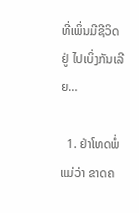ທີ່ເພິ່ນມີຊີວິດຢູ່ ໄປເບິ່ງກັນເລີຍ…

  1. ຢ່າໂທດພໍ່ແມ່ວ່າ ຂາດຄ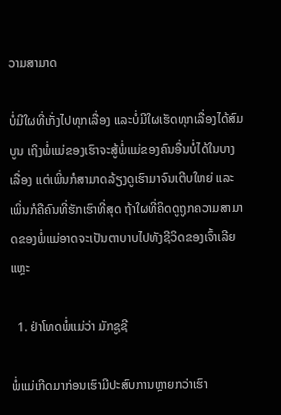ວາມສາມາດ

ບໍ່ມີໃຜທີ່ເກັ່ງໄປທຸກເລື່ອງ ແລະບໍ່ມີໃຜເຮັດທຸກເລື່ອງໄດ້ສົມບູນ ເຖິງພໍ່ແມ່ຂອງເຮົາຈະສູ້ພໍ່ແມ່ຂອງຄົນອື່ນບໍ່ໄດ້ໃນບາງເລື່ອງ ແຕ່ເພິ່ນກໍສາມາດລ້ຽງດູເຮົາມາຈົນເຕີບໃຫຍ່ ແລະເພິ່ນກໍຄືຄົນທີ່ຮັກເຮົາທີ່ສຸດ ຖ້າໃຜທີ່ຄິດດູຖູກຄວາມສາມາດຂອງພໍ່ແມ່ອາດຈະເປັນຕາບາບໄປທັງຊີວິດຂອງເຈົ້າເລີຍແຫຼະ

  1. ຢ່າໂທດພໍ່ແມ່ວ່າ ມັກຊູຊີ

ພໍ່ແມ່ເກີດມາກ່ອນເຮົາມີປະສົບການຫຼາຍກວ່າເຮົາ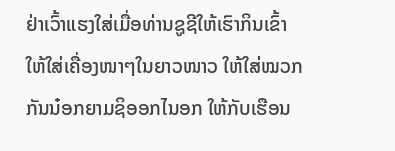ຢ່າເວົ້າແຮງໃສ່ເມື່ອທ່ານຊູຊີໃຫ້ເຮົາກິນເຂົ້າ ໃຫ້ໃສ່ເຄື່ອງໜາໆໃນຍາວໜາວ ໃຫ້ໃສ່ໝວກກັນນ໋ອກຍາມຊິອອກໄນອກ ໃຫ້ກັບເຮືອນ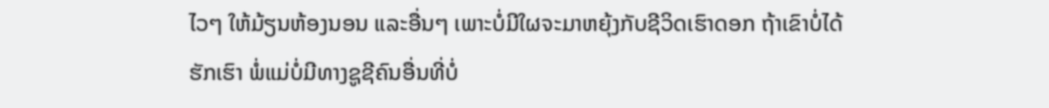ໄວໆ ໃຫ້ມ້ຽນຫ້ອງນອນ ແລະອື່ນໆ ເພາະບໍ່ມີໃຜຈະມາຫຍຸ້ງກັບຊີວິດເຮົາດອກ ຖ້າເຂົາບໍ່ໄດ້ຮັກເຮົາ ພໍ່ແມ່ບໍ່ມີທາງຊູຊີຄົນອື່ນທີ່ບໍ່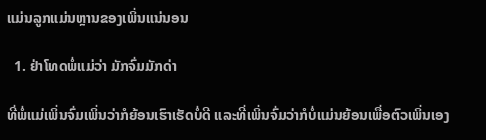ແມ່ນລູກແມ່ນຫຼານຂອງເພິ່ນແນ່ນອນ

  1. ຢ່າໂທດພໍ່ແມ່ວ່າ ມັກຈົ່ມມັກດ່າ

ທີ່ພໍ່ແມ່ເພິ່ນຈົ່ມເພິ່ນວ່າກໍຍ້ອນເຮົາເຮັດບໍ່ດີ ແລະທີ່ເພິ່ນຈົ່ມວ່າກໍບໍ່ແມ່ນຍ້ອນເພື່ອຕົວເພິ່ນເອງ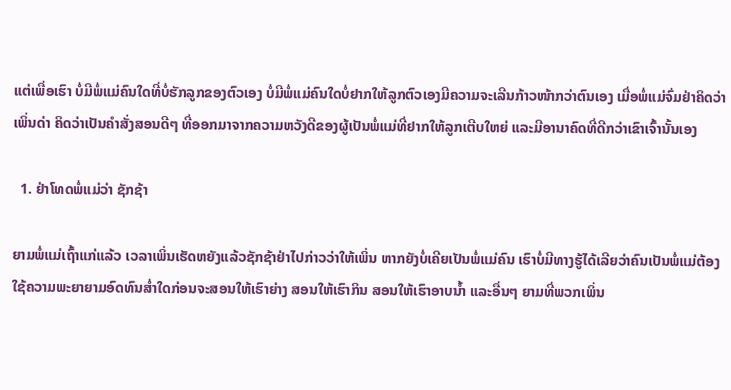ແຕ່ເພື່ອເຮົາ ບໍ່ມີພໍ່ແມ່ຄົນໃດທີ່ບໍ່ຮັກລູກຂອງຕົວເອງ ບໍ່ມີພໍ່ແມ່ຄົນໃດບໍ່ຢາກໃຫ້ລູກຕົວເອງມີຄວາມຈະເລີນກ້າວໜ້າກວ່າຕົນເອງ ເມື່ອພໍ່ແມ່ຈົ່ມຢ່າຄິດວ່າເພິ່ນດ່າ ຄິດວ່າເປັນຄໍາສັ່ງສອນດີໆ ທີ່ອອກມາຈາກຄວາມຫວັງດີຂອງຜູ້ເປັນພໍ່ແມ່ທີ່ຢາກໃຫ້ລູກເຕີບໃຫຍ່ ແລະມີອານາຄົດທີ່ດີກວ່າເຂົາເຈົ້ານັ້ນເອງ

  1. ຢ່າໂທດພໍ່ແມ່ວ່າ ຊັກຊ້າ

ຍາມພໍ່ແມ່ເຖົ້າແກ່ແລ້ວ ເວລາເພິ່ນເຮັດຫຍັງແລ້ວຊັກຊ້າຢ່າໄປກ່າວວ່າໃຫ້ເພິ່ນ ຫາກຍັງບໍ່ເຄີຍເປັນພໍ່ແມ່ຄົນ ເຮົາບໍ່ມີທາງຮູ້ໄດ້ເລີຍວ່າຄົນເປັນພໍ່ແມ່ຕ້ອງໃຊ້ຄວາມພະຍາຍາມອົດທົນສໍ່າໃດກ່ອນຈະສອນໃຫ້ເຮົາຍ່າງ ສອນໃຫ້ເຮົາກິນ ສອນໃຫ້ເຮົາອາບນໍ້າ ແລະອື່ນໆ ຍາມທີ່ພວກເພິ່ນ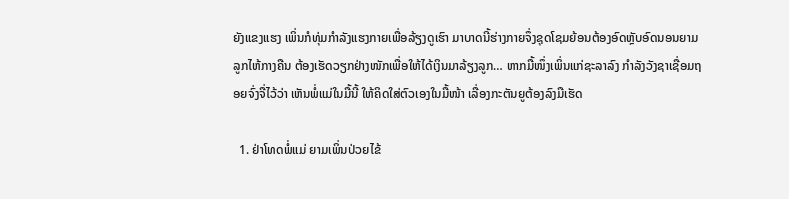ຍັງແຂງແຮງ ເພິ່ນກໍທຸ່ມກໍາລັງແຮງກາຍເພື່ອລ້ຽງດູເຮົາ ມາບາດນີ້ຮ່າງກາຍຈຶ່ງຊຸດໂຊມຍ້ອນຕ້ອງອົດຫຼັບອົດນອນຍາມລູກໄຫ້ກາງຄືນ ຕ້ອງເຮັດວຽກຢ່າງໜັກເພື່ອໃຫ້ໄດ້ເງິນມາລ້ຽງລູກ… ຫາກມື້ໜຶ່ງເພິ່ນແກ່ຊະລາລົງ ກໍາລັງວັງຊາເຊື່ອມຖອຍຈົ່ງຈື່ໄວ້ວ່າ ເຫັນພໍ່ແມ່ໃນມື້ນີ້ ໃຫ້ຄິດໃສ່ຕົວເອງໃນມື້ໜ້າ ເລື່ອງກະຕັນຍູຕ້ອງລົງມືເຮັດ

  1. ຢ່າໂທດພໍ່ແມ່ ຍາມເພິ່ນປ່ວຍໄຂ້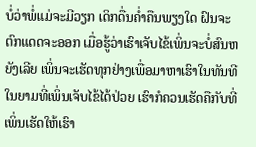ບໍ່ວ່າພໍ່ແມ່ຈະມີວຽກ ເດິກດື່ນຄໍ່າຄືນພຽງໃດ ຝົນຈະຕົກແດດຈະອອກ ເມື່ອຮູ້ວ່າເຮົາເຈັບໄຂ້ເພິ່ນຈະບໍ່ສົນຫຍັງເລີຍ ເພິ່ນຈະເຮັດທຸກຢ່າງເພື່ອມາຫາເຮົາໃນທັນທີ ໃນຍາມທີ່ເພິ່ນເຈັບໄຂ້ໄດ້ປ່ວຍ ເຮົາກໍຄວນເຮັດຄືກັບທີ່ເພິ່ນເຮັດໃຫ້ເຮົາ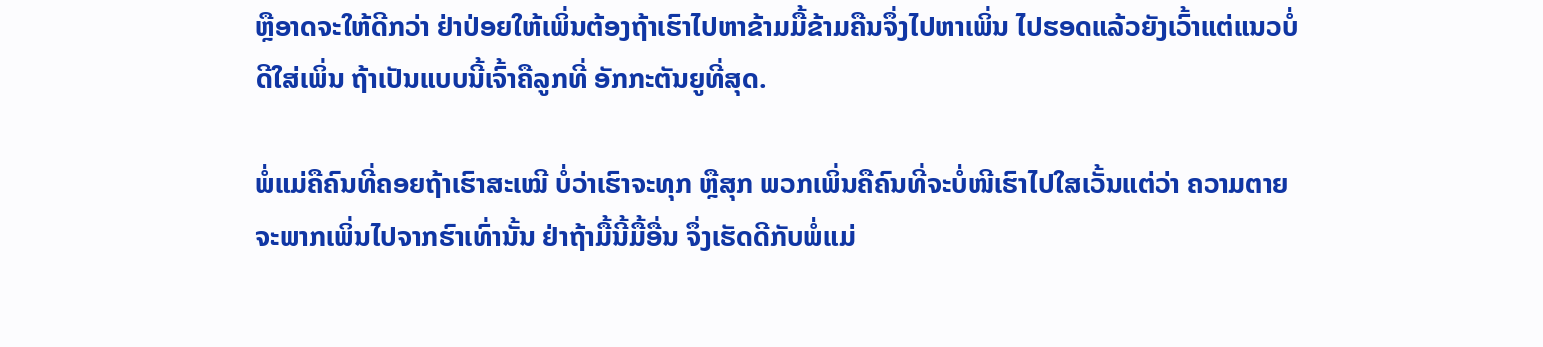ຫຼືອາດຈະໃຫ້ດີກວ່າ ຢ່າປ່ອຍໃຫ້ເພິ່ນຕ້ອງຖ້າເຮົາໄປຫາຂ້າມມື້ຂ້າມຄືນຈຶ່ງໄປຫາເພິ່ນ ໄປຮອດແລ້ວຍັງເວົ້າແຕ່ແນວບໍ່ດີໃສ່ເພິ່ນ ຖ້າເປັນແບບນີ້ເຈົ້າຄືລູກທີ່ ອັກກະຕັນຍູທີ່ສຸດ.

ພໍ່ແມ່ຄືຄົນທີ່ຄອຍຖ້າເຮົາສະເໝີ ບໍ່ວ່າເຮົາຈະທຸກ ຫຼືສຸກ ພວກເພິ່ນຄືຄົນທີ່ຈະບໍ່ໜີເຮົາໄປໃສເວັ້ນແຕ່ວ່າ ຄວາມຕາຍຈະພາກເພິ່ນໄປຈາກຮົາເທົ່ານັ້ນ ຢ່າຖ້າມື້ນີ້ມື້ອື່ນ ຈຶ່ງເຮັດດີກັບພໍ່ແມ່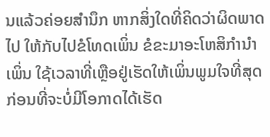ນແລ້ວຄ່ອຍສໍານຶກ ຫາກສິ່ງໃດທີ່ຄິດວ່າຜິດພາດໄປ ໃຫ້ກັບໄປຂໍໂທດເພິ່ນ ຂໍຂະມາອະໂຫສິກໍານໍາເພິ່ນ ໃຊ້ເວລາທີ່ເຫຼືອຢູ່ເຮັດໃຫ້ເພິ່ນພູມໃຈທີ່ສຸດ ກ່ອນທີ່ຈະບໍ່ມີໂອກາດໄດ້ເຮັດ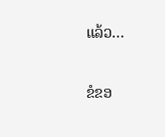ແລ້ວ…

ຂໍຂອ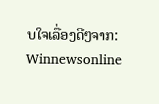ບໃຈເລື່ອງດີໆຈາກ: Winnewsonline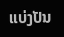ແບ່ງປັນ